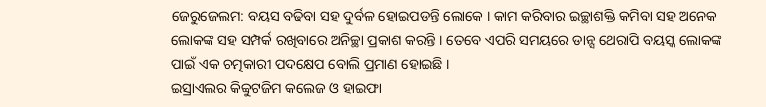ଜେରୁଜେଲମ: ବୟସ ବଢିବା ସହ ଦୁର୍ବଳ ହୋଇପଡନ୍ତି ଲୋକେ । କାମ କରିବାର ଇଚ୍ଛାଶକ୍ତି କମିବା ସହ ଅନେକ ଲୋକଙ୍କ ସହ ସମ୍ପର୍କ ରଖିବାରେ ଅନିଚ୍ଛା ପ୍ରକାଶ କରନ୍ତି । ତେବେ ଏପରି ସମୟରେ ଡାନ୍ସ ଥେରାପି ବୟସ୍କ ଲୋକଙ୍କ ପାଇଁ ଏକ ଚତ୍ମକାରୀ ପଦକ୍ଷେପ ବୋଲି ପ୍ରମାଣ ହୋଇଛି ।
ଇସ୍ରାଏଲର କିବ୍ବୁଟଜିମ କଲେଜ ଓ ହାଇଫା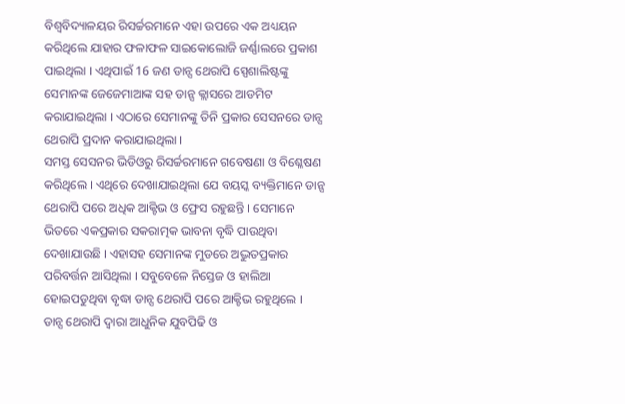ବିଶ୍ବବିଦ୍ୟାଳୟର ରିସର୍ଚ୍ଚରମାନେ ଏହା ଉପରେ ଏକ ଅଧ୍ୟୟନ କରିଥିଲେ ଯାହାର ଫଳାଫଳ ସାଇକୋଲୋଜି ଜର୍ଣ୍ଣାଲରେ ପ୍ରକାଶ ପାଇଥିଲା । ଏଥିପାଇଁ 16 ଜଣ ଡାନ୍ସ ଥେରାପି ସ୍ପେଶାଲିଷ୍ଟଙ୍କୁ ସେମାନଙ୍କ ଜେଜେମାଆଙ୍କ ସହ ଡାନ୍ସ କ୍ଲାସରେ ଆଡମିଟ କରାଯାଇଥିଲା । ଏଠାରେ ସେମାନଙ୍କୁ ତିନି ପ୍ରକାର ସେସନରେ ଡାନ୍ସ ଥେରାପି ପ୍ରଦାନ କରାଯାଇଥିଲା ।
ସମସ୍ତ ସେସନର ଭିଡିଓରୁ ରିସର୍ଚ୍ଚରମାନେ ଗବେଷଣା ଓ ବିଶ୍ଳେଷଣ କରିଥିଲେ । ଏଥିରେ ଦେଖାଯାଇଥିଲା ଯେ ବୟସ୍କ ବ୍ୟକ୍ତିମାନେ ଡାନ୍ସ ଥେରାପି ପରେ ଅଧିକ ଆକ୍ଟିଭ ଓ ଫ୍ରେସ ରହୁଛନ୍ତି । ସେମାନେ ଭିତରେ ଏକପ୍ରକାର ସକରାତ୍ମକ ଭାବନା ବୃଦ୍ଧି ପାଉଥିବା ଦେଖାଯାଉଛି । ଏହାସହ ସେମାନଙ୍କ ମୁଡରେ ଅଦ୍ଭୁତପ୍ରକାର ପରିବର୍ତ୍ତନ ଆସିଥିଲା । ସବୁବେଳେ ନିସ୍ତେଜ ଓ ହାଲିଆ ହୋଇପଡୁଥିବା ବୃଦ୍ଧା ଡାନ୍ସ ଥେରାପି ପରେ ଆକ୍ଟିଭ ରହୁଥିଲେ ।
ଡାନ୍ସ ଥେରାପି ଦ୍ବାରା ଆଧୁନିକ ଯୁବପିଢି ଓ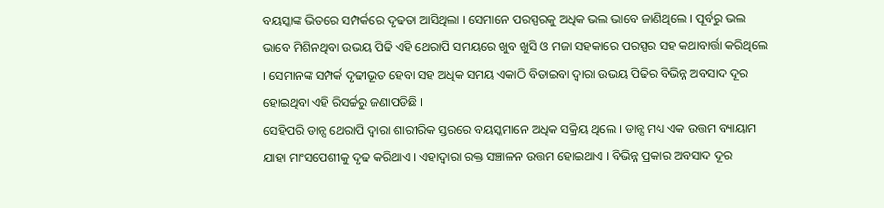ବୟସ୍କାଙ୍କ ଭିତରେ ସମ୍ପର୍କରେ ଦୃଢତା ଆସିଥିଲା । ସେମାନେ ପରସ୍ପରକୁ ଅଧିକ ଭଲ ଭାବେ ଜାଣିଥିଲେ । ପୂର୍ବରୁ ଭଲ ଭାବେ ମିଶିନଥିବା ଉଭୟ ପିଢି ଏହି ଥେରାପି ସମୟରେ ଖୁବ ଖୁସି ଓ ମଜା ସହକାରେ ପରସ୍ପର ସହ କଥାବାର୍ତ୍ତା କରିଥିଲେ । ସେମାନଙ୍କ ସମ୍ପର୍କ ଦୃଢୀଭୂତ ହେବା ସହ ଅଧିକ ସମୟ ଏକାଠି ବିତାଇବା ଦ୍ବାରା ଉଭୟ ପିଢିର ବିଭିନ୍ନ ଅବସାଦ ଦୂର ହୋଇଥିବା ଏହି ରିସର୍ଚ୍ଚରୁ ଜଣାପଡିଛି ।
ସେହିପରି ଡାନ୍ସ ଥେରାପି ଦ୍ବାରା ଶାରୀରିକ ସ୍ତରରେ ବୟସ୍କମାନେ ଅଧିକ ସକ୍ରିୟ ଥିଲେ । ଡାନ୍ସ ମଧ୍ୟ ଏକ ଉତ୍ତମ ବ୍ୟାୟାମ ଯାହା ମାଂସପେଶୀକୁ ଦୃଢ କରିଥାଏ । ଏହାଦ୍ବାରା ରକ୍ତ ସଞ୍ଚାଳନ ଉତ୍ତମ ହୋଇଥାଏ । ବିଭିନ୍ନ ପ୍ରକାର ଅବସାଦ ଦୂର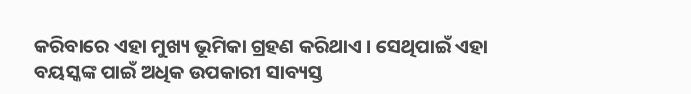କରିବାରେ ଏହା ମୁଖ୍ୟ ଭୂମିକା ଗ୍ରହଣ କରିଥାଏ । ସେଥିପାଇଁ ଏହା ବୟସ୍କଙ୍କ ପାଇଁ ଅଧିକ ଉପକାରୀ ସାବ୍ୟସ୍ତ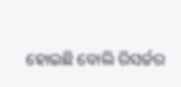ହୋଇଛି ବୋଲି ରିସର୍ଚ୍ଚର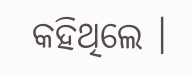କହିଥିଲେ ।